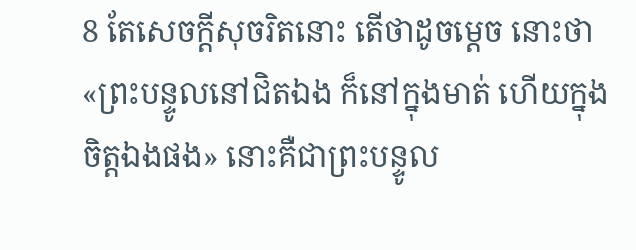8 តែសេចក្តីសុចរិតនោះ តើថាដូចម្តេច នោះថា «ព្រះបន្ទូលនៅជិតឯង ក៏នៅក្នុងមាត់ ហើយក្នុងចិត្តឯងផង» នោះគឺជាព្រះបន្ទូល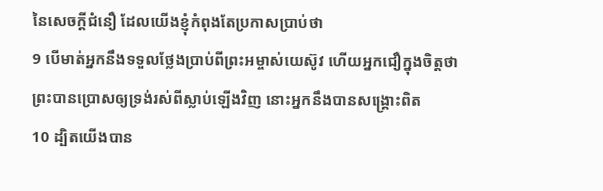នៃសេចក្តីជំនឿ ដែលយើងខ្ញុំកំពុងតែប្រកាសប្រាប់ថា
9 បើមាត់អ្នកនឹងទទួលថ្លែងប្រាប់ពីព្រះអម្ចាស់យេស៊ូវ ហើយអ្នកជឿក្នុងចិត្តថា ព្រះបានប្រោសឲ្យទ្រង់រស់ពីស្លាប់ឡើងវិញ នោះអ្នកនឹងបានសង្គ្រោះពិត
10 ដ្បិតយើងបាន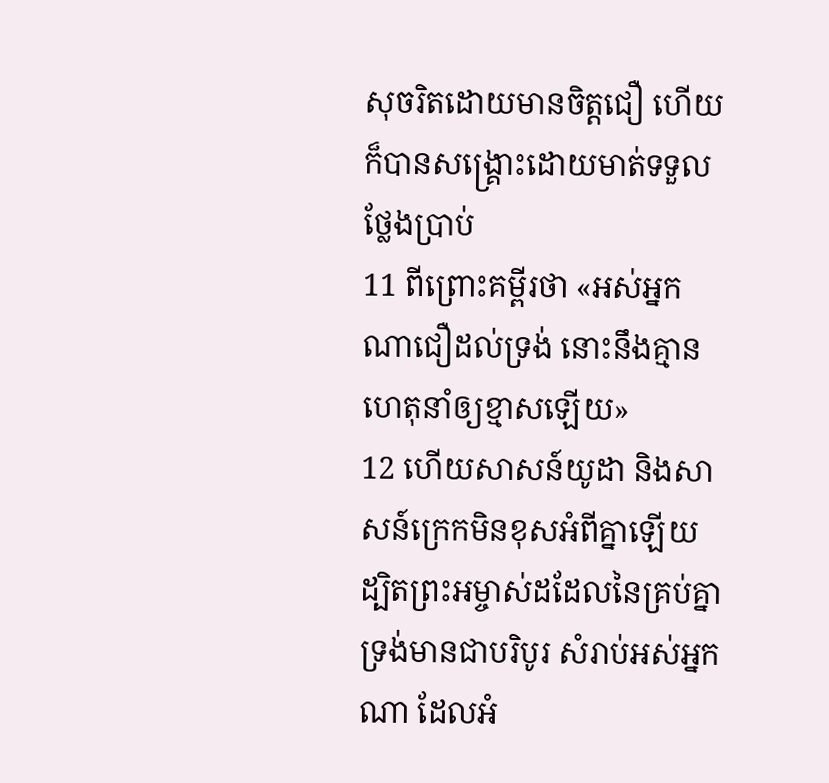សុចរិតដោយមានចិត្តជឿ ហើយក៏បានសង្គ្រោះដោយមាត់ទទួលថ្លែងប្រាប់
11 ពីព្រោះគម្ពីរថា «អស់អ្នកណាជឿដល់ទ្រង់ នោះនឹងគ្មានហេតុនាំឲ្យខ្មាសឡើយ»
12 ហើយសាសន៍យូដា និងសាសន៍ក្រេកមិនខុសអំពីគ្នាឡើយ ដ្បិតព្រះអម្ចាស់ដដែលនៃគ្រប់គ្នា ទ្រង់មានជាបរិបូរ សំរាប់អស់អ្នកណា ដែលអំ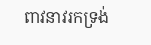ពាវនាវរកទ្រង់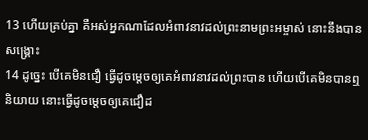13 ហើយគ្រប់គ្នា គឺអស់អ្នកណាដែលអំពាវនាវដល់ព្រះនាមព្រះអម្ចាស់ នោះនឹងបានសង្គ្រោះ
14 ដូច្នេះ បើគេមិនជឿ ធ្វើដូចម្តេចឲ្យគេអំពាវនាវដល់ព្រះបាន ហើយបើគេមិនបានឮនិយាយ នោះធ្វើដូចម្តេចឲ្យគេជឿដ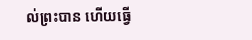ល់ព្រះបាន ហើយធ្វើ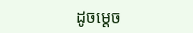ដូចម្តេច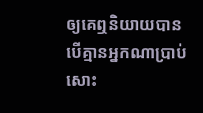ឲ្យគេឮនិយាយបាន បើគ្មានអ្នកណាប្រាប់សោះ